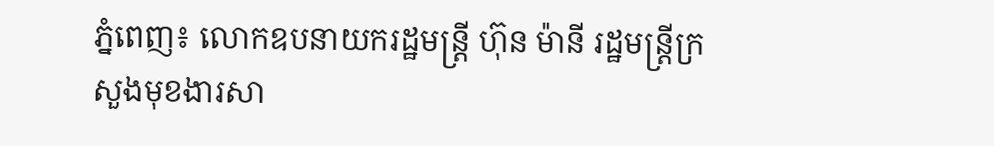ភ្នំពេញ៖ លោកឧបនាយករដ្ឋមន្ត្រី ហ៊ុន ម៉ានី រដ្ឋមន្ត្រីក្រសួងមុខងារសា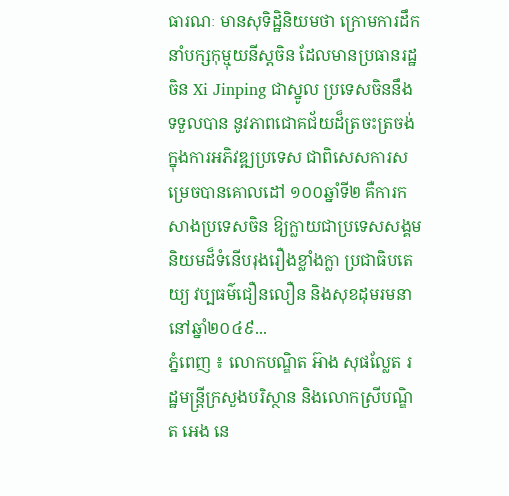ធារណៈ មានសុទិដ្ឋិនិយមថា ក្រោមការដឹកនាំបក្សកុម្មុយនីស្តចិន ដែលមានប្រធានរដ្ឋចិន Xi Jinping ជាស្នូល ប្រទេសចិននឹងទទួលបាន នូវភាពជោគជ័យដ៏ត្រចះត្រចង់ ក្នុងការអភិវឌ្ឍប្រទេស ជាពិសេសការសម្រេចបានគោលដៅ ១០០ឆ្នាំទី២ គឺការកសាងប្រទេសចិន ឱ្យក្លាយជាប្រទេសសង្គមនិយមដ៏ទំនើបរុងរឿងខ្លាំងក្លា ប្រជាធិបតេយ្យ វប្បធម៌ជឿនលឿន និងសុខដុមរមនា នៅឆ្នាំ២០៤៩...
ភ្នំពេញ ៖ លោកបណ្ឌិត អ៊ាង សុផល្លែត រដ្ឋមន្ដ្រីក្រសួងបរិស្ថាន និងលោកស្រីបណ្ឌិត អេង នេ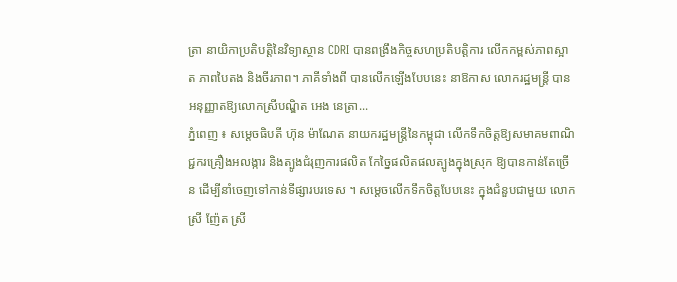ត្រា នាយិកាប្រតិបត្តិនៃវិទ្យាស្ថាន CDRI បានពង្រឹងកិច្ចសហប្រតិបត្តិការ លើកកម្ពស់ភាពស្អាត ភាពបៃតង និងចីរភាព។ ភាគីទាំងពី បានលើកឡើងបែបនេះ នាឱកាស លោករដ្ឋមន្រ្តី បានអនុញ្ញាតឱ្យលោកស្រីបណ្ឌិត អេង នេត្រា...
ភ្នំពេញ ៖ សម្តេចធិបតី ហ៊ុន ម៉ាណែត នាយករដ្ឋមន្ត្រីនៃកម្ពុជា លើកទឹកចិត្តឱ្យសមាគមពាណិជ្ជករគ្រឿងអលង្ការ និងត្បូងជំរុញការផលិត កែច្នៃផលិតផលត្បូងក្នុងស្រុក ឱ្យបានកាន់តែច្រើន ដើម្បីនាំចេញទៅកាន់ទីផ្សារបរទេស ។ សម្តេចលេីកទឹកចិត្តបែបនេះ ក្នុងជំនួបជាមួយ លោកស្រី ញ៉ែត ស្រី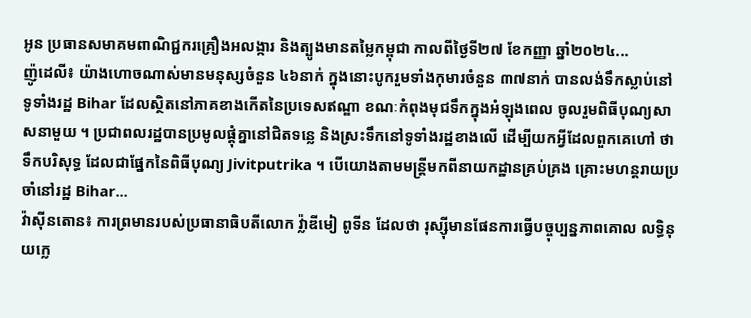អូន ប្រធានសមាគមពាណិជ្ជករគ្រឿងអលង្ការ និងត្បូងមានតម្លៃកម្ពុជា កាលពីថ្ងៃទី២៧ ខែកញ្ញា ឆ្នាំ២០២៤...
ញ៉ូដេលី៖ យ៉ាងហោចណាស់មានមនុស្សចំនួន ៤៦នាក់ ក្នុងនោះបូករួមទាំងកុមារចំនួន ៣៧នាក់ បានលង់ទឹកស្លាប់នៅទូទាំងរដ្ឋ Bihar ដែលស្ថិតនៅភាគខាងកើតនៃប្រទេសឥណ្ឌា ខណៈកំពុងមុជទឹកក្នុងអំឡុងពេល ចូលរួមពិធីបុណ្យសាសនាមួយ ។ ប្រជាពលរដ្ឋបានប្រមូលផ្តុំគ្នានៅជិតទន្លេ និងស្រះទឹកនៅទូទាំងរដ្ឋខាងលើ ដើម្បីយកអ្វីដែលពួកគេហៅ ថា ទឹកបរិសុទ្ធ ដែលជាផ្នែកនៃពិធីបុណ្យ Jivitputrika ។ បើយោងតាមមន្ត្រីមកពីនាយកដ្ឋានគ្រប់គ្រង គ្រោះមហន្តរាយប្រចាំនៅរដ្ឋ Bihar...
វ៉ាស៊ីនតោន៖ ការព្រមានរបស់ប្រធានាធិបតីលោក វ្ល៉ាឌីមៀ ពូទីន ដែលថា រុស្ស៊ីមានផែនការធ្វើបច្ចុប្បន្នភាពគោល លទ្ធិនុយក្លេ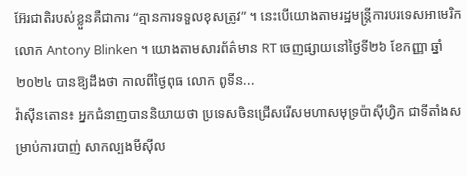អ៊ែរជាតិរបស់ខ្លួនគឺជាការ “គ្មានការទទួលខុសត្រូវ” ។ នេះបើយោងតាមរដ្ឋមន្ត្រីការបរទេសអាមេរិកលោក Antony Blinken ។ យោងតាមសារព័ត៌មាន RT ចេញផ្សាយនៅថ្ងៃទី២៦ ខែកញ្ញា ឆ្នាំ២០២៤ បានឱ្យដឹងថា កាលពីថ្ងៃពុធ លោក ពូទីន...
វ៉ាស៊ីនតោន៖ អ្នកជំនាញបាននិយាយថា ប្រទេសចិនជ្រើសរើសមហាសមុទ្រប៉ាស៊ីហ្វិក ជាទីតាំងសម្រាប់ការបាញ់ សាកល្បងមីស៊ីល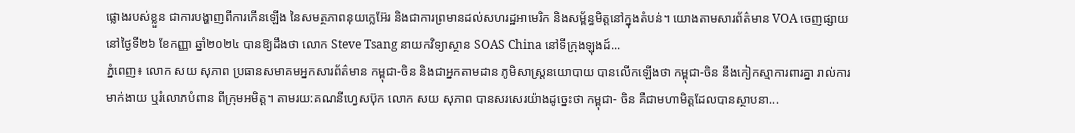ផ្លោងរបស់ខ្លួន ជាការបង្ហាញពីការកើនឡើង នៃសមត្ថភាពនុយក្លេអ៊ែរ និងជាការព្រមានដល់សហរដ្ឋអាមេរិក និងសម្ព័ន្ធមិត្តនៅក្នុងតំបន់។ យោងតាមសារព័ត៌មាន VOA ចេញផ្សាយនៅថ្ងៃទី២៦ ខែកញ្ញា ឆ្នាំ២០២៤ បានឱ្យដឹងថា លោក Steve Tsang នាយកវិទ្យាស្ថាន SOAS China នៅទីក្រុងឡុងដ៍...
ភ្នំពេញ៖ លោក សយ សុភាព ប្រធានសមាគមអ្នកសារព័ត៌មាន កម្ពុជា-ចិន និងជាអ្នកតាមដាន ភូមិសាស្រ្តនយោបាយ បានលើកឡើងថា កម្ពុជា-ចិន នឹងកៀកស្មាការពារគ្នា រាល់ការមាក់ងាយ ឬរំលោភបំពាន ពីក្រុមអមិត្ត។ តាមរយ:គណនីហ្វេសប៊ុក លោក សយ សុភាព បានសរសេរយ៉ាងដូច្នេះថា កម្ពុជា- ចិន គឺជាមហាមិត្តដែលបានស្ថាបនា...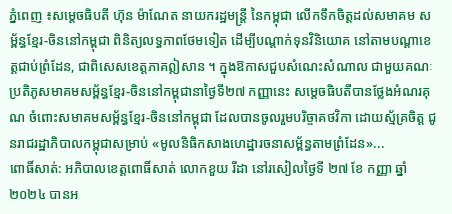ភ្នំពេញ ៖សម្ដេចធិបតី ហ៊ុន ម៉ាណែត នាយករដ្ឋមន្ត្រី នៃកម្ពុជា លើកទឹកចិត្តដល់សមាគម សម្ព័ន្ធខ្មែរ-ចិននៅកម្ពុជា ពិនិត្យលទ្ធភាពថែមទៀត ដើម្បីបណ្ដាក់ទុនវិនិយោគ នៅតាមបណ្ដាខេត្តជាប់ព្រំដែន, ជាពិសេសខេត្តភាគឦសាន ។ ក្នុងឱកាសជួបសំណេះសំណាល ជាមួយគណៈប្រតិភូសមាគមសម្ព័ន្ធខ្មែរ-ចិននៅកម្ពុជានាថ្ងៃទី២៧ កញ្ញានេះ សម្ដេចធិបតីបានថ្លែងអំណរគុណ ចំពោះសមាគមសម្ព័ន្ធខ្មែរ-ចិននៅកម្ពុជា ដែលបានចូលរួមបរិច្ចាគថវិកា ដោយស្ម័គ្រចិត្ត ជូនរាជរដ្ឋាភិបាលកម្ពុជាសម្រាប់ «មូលនិធិកសាងហេដ្ឋារចនាសម្ព័ន្ធតាមព្រំដែន»...
ពោធិ៍សាត់: អភិបាលខេត្តពោធិ៍សាត់ លោកខួយ រីដា នៅរសៀលថ្ងៃទី ២៧ ខែ កញ្ញា ឆ្នាំ ២០២៤ បានអ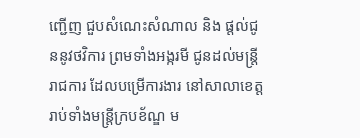ញ្ជើញ ជួបសំណេះសំណាល និង ផ្តល់ជូននូវថវិការ ព្រមទាំងអង្ករមី ជូនដល់មន្រ្តីរាជការ ដែលបម្រើការងារ នៅសាលាខេត្ត រាប់ទាំងមន្ត្រីក្របខ័ណ្ឌ ម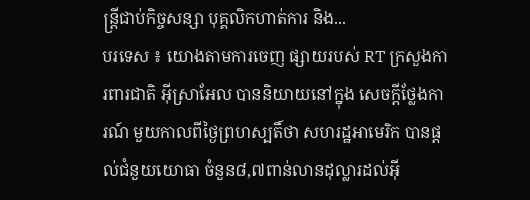ន្ត្រីជាប់កិច្ចសន្សា បុគ្គលិកហាត់ការ និង...
បរទេស ៖ យោងតាមការចេញ ផ្សាយរបស់ RT ក្រសួងការពារជាតិ អ៊ីស្រាអែល បាននិយាយនៅក្នុង សេចក្តីថ្លែងការណ៍ មួយកាលពីថ្ងៃព្រហស្បតិ៍ថា សហរដ្ឋអាមេរិក បានផ្តល់ជំនួយយោធា ចំនួន៨,៧ពាន់លានដុល្លារដល់អ៊ី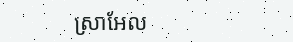ស្រាអែល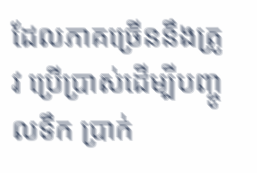ដែលភាគច្រើននឹងត្រូវ ប្រើប្រាស់ដើម្បីបញ្ចូលទឹក ប្រាក់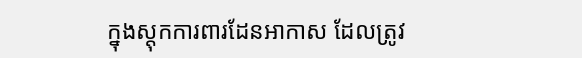ក្នុងស្តុកការពារដែនអាកាស ដែលត្រូវ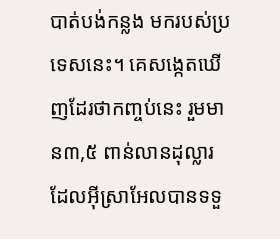បាត់បង់កន្លង មករបស់ប្រទេសនេះ។ គេសង្កេតឃើញដែរថាកញ្ចប់នេះ រួមមាន៣,៥ ពាន់លានដុល្លារ ដែលអ៊ីស្រាអែលបានទទួ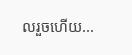លរួចហើយ...